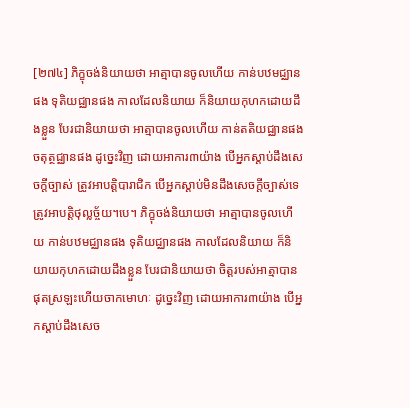[២៧៤] ភិក្ខុចង់និយាយថា អាត្មាបានចូលហើយ កាន់បឋមជ្ឈានផង ទុតិយជ្ឈានផង កាលដែលនិយាយ ក៏និយាយកុហកដោយដឹងខ្លួន បែរជានិយាយថា អាត្មាបានចូលហើយ កាន់តតិយជ្ឈានផង ចតុត្ថជ្ឈានផង ដូច្នេះវិញ ដោយអាការ៣យ៉ាង បើអ្នកស្តាប់ដឹងសេចក្តីច្បាស់ ត្រូវអាបត្តិបារាជិក បើអ្នកស្តាប់មិនដឹងសេចក្តីច្បាស់ទេ ត្រូវអាបត្តិថុល្លច្ច័យ។បេ។ ភិក្ខុចង់និយាយថា អាត្មាបានចូលហើយ កាន់បឋមជ្ឈានផង ទុតិយជ្ឈានផង កាលដែលនិយាយ ក៏និយាយកុហកដោយដឹងខ្លួន បែរជានិយាយថា ចិត្តរបស់អាត្មាបានផុតស្រឡះហើយចាកមោហៈ ដូច្នេះវិញ ដោយអាការ៣យ៉ាង បើអ្នកស្តាប់ដឹងសេច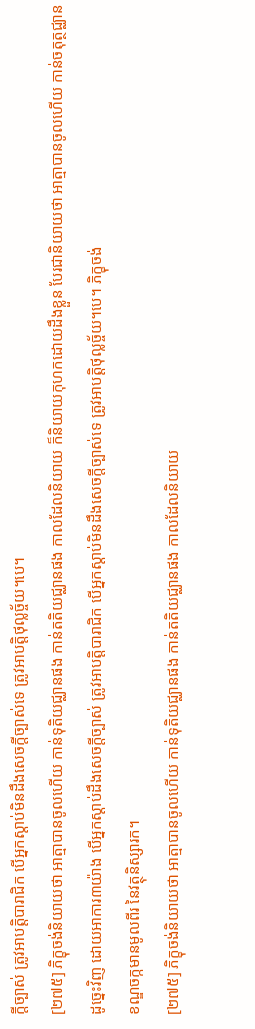ក្តីច្បាស់ ត្រូវអាបត្តិបារាជិក បើអ្នកស្តាប់មិនដឹងសេចក្តីច្បាស់ទេ ត្រូវអាបត្តិថុល្លច្ច័យ។បេ។
[២៧៥] ភិក្ខុចង់និយាយថា អាត្មាបានចូលហើយ កាន់ទុតិយជ្ឈានផង កាន់តតិយជ្ឈានផង កាលដែលនិយាយ ក៏និយាយកុហកដោយដឹងខ្លួន បែរជានិយាយថា អាត្មាបានចូលហើយ កាន់ចតុត្ថជ្ឈាន ដូច្នេះវិញ ដោយអាការ៣យ៉ាង បើអ្នកស្តាប់ដឹងសេចក្តីច្បាស់ ត្រូវអាបត្តិបារាជិក បើអ្នកស្តាប់មិនដឹងសេចក្តីច្បាស់ទេ ត្រូវអាបត្តិថុល្លច្ច័យ។បេ។ ភិក្ខុចង់
ខណ្ឌចក្កមានមូលពីរ នៃវត្ថុនិស្សារក។
[២៧៥] ភិក្ខុចង់និយាយថា អាត្មាបានចូលហើយ កាន់ទុតិយជ្ឈានផង កាន់តតិយជ្ឈានផង កាលដែលនិយាយ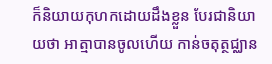ក៏និយាយកុហកដោយដឹងខ្លួន បែរជានិយាយថា អាត្មាបានចូលហើយ កាន់ចតុត្ថជ្ឈាន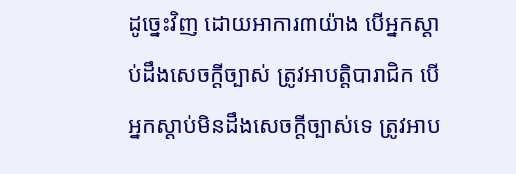ដូច្នេះវិញ ដោយអាការ៣យ៉ាង បើអ្នកស្តាប់ដឹងសេចក្តីច្បាស់ ត្រូវអាបត្តិបារាជិក បើអ្នកស្តាប់មិនដឹងសេចក្តីច្បាស់ទេ ត្រូវអាប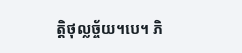ត្តិថុល្លច្ច័យ។បេ។ ភិ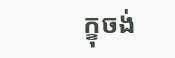ក្ខុចង់